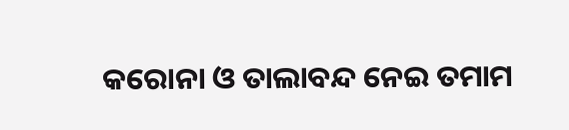କରୋନା ଓ ତାଲାବନ୍ଦ ନେଇ ତମାମ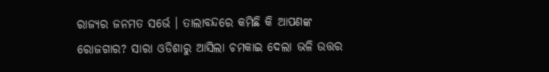ରାଜ୍ୟର ଜନମତ ସର୍ଭେ । ତାଲାବନ୍ଦରେ କମିଛି କି ଆପଣଙ୍କ ରୋଜଗାର? ସାରା ଓଡିଶାରୁ ଆସିଲା ଚମକାଇ ଦେଲା ଭଳି ଉତ୍ତର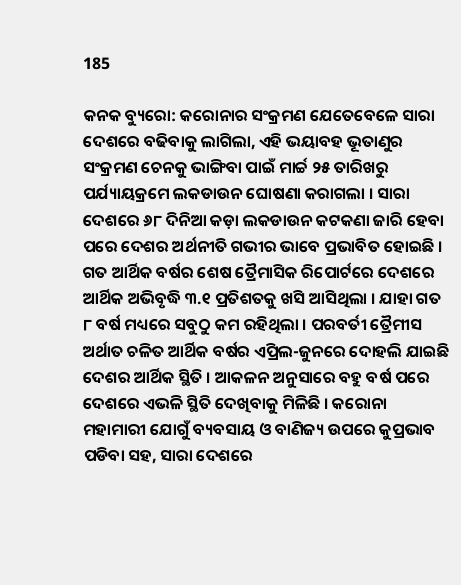185

କନକ ବ୍ୟୁରୋ: କରୋନାର ସଂକ୍ରମଣ ଯେତେବେଳେ ସାରା ଦେଶରେ ବଢିବାକୁ ଲାଗିଲା, ଏହି ଭୟାବହ ଭୂତାଣୁର ସଂକ୍ରମଣ ଚେନକୁ ଭାଙ୍ଗିବା ପାଇଁ ମାର୍ଚ୍ଚ ୨୫ ତାରିଖରୁ ପର୍ଯ୍ୟାୟକ୍ରମେ ଲକଡାଉନ ଘୋଷଣା କରାଗଲା । ସାରା ଦେଶରେ ୬୮ ଦିନିଆ କଡ଼ା ଲକଡାଉନ କଟକଣା ଜାରି ହେବା ପରେ ଦେଶର ଅର୍ଥନୀତି ଗଭୀର ଭାବେ ପ୍ରଭାବିତ ହୋଇଛି । ଗତ ଆର୍ଥିକ ବର୍ଷର ଶେଷ ତ୍ରୈମାସିକ ରିପୋର୍ଟରେ ଦେଶରେ ଆର୍ଥିକ ଅଭିବୃଦ୍ଧି ୩.୧ ପ୍ରତିଶତକୁ ଖସି ଆସିଥିଲା । ଯାହା ଗତ ୮ ବର୍ଷ ମଧ୍ୟରେ ସବୁଠୁ କମ ରହିଥିଲା । ପରବର୍ତୀ ତ୍ରୈମୀସ ଅର୍ଥାତ ଚଳିତ ଆର୍ଥିକ ବର୍ଷର ଏପ୍ରିଲ-ଜୁନରେ ଦୋହଲି ଯାଇଛି ଦେଶର ଆର୍ଥିକ ସ୍ଥିତି । ଆକଳନ ଅନୁସାରେ ବହୁ ବର୍ଷ ପରେ ଦେଶରେ ଏଭଳି ସ୍ଥିତି ଦେଖିବାକୁ ମିଳିଛି । କରୋନା ମହାମାରୀ ଯୋଗୁଁ ବ୍ୟବସାୟ ଓ ବାଣିଜ୍ୟ ଉପରେ କୁପ୍ରଭାବ ପଡିବା ସହ, ସାରା ଦେଶରେ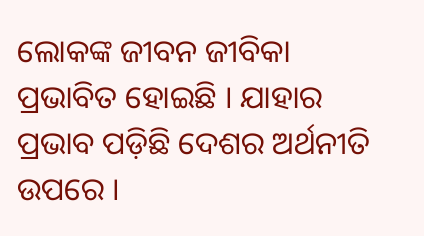ଲୋକଙ୍କ ଜୀବନ ଜୀବିକା ପ୍ରଭାବିତ ହୋଇଛି । ଯାହାର ପ୍ରଭାବ ପଡ଼ିଛି ଦେଶର ଅର୍ଥନୀତି ଉପରେ ।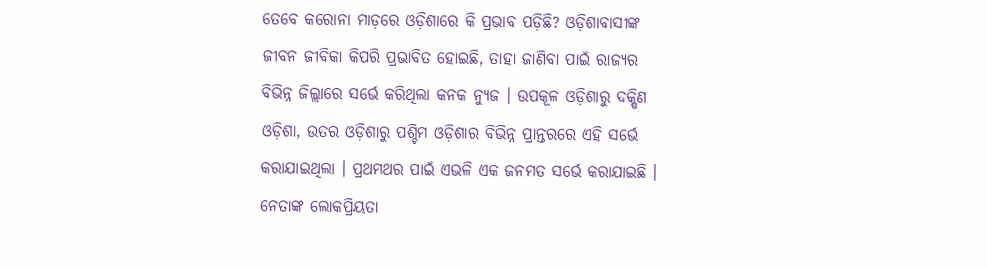ତେବେ କରୋନା ମାଡ଼ରେ ଓଡ଼ିଶାରେ କି ପ୍ରଭାବ ପଡ଼ିଛି? ଓଡ଼ିଶାବାସୀଙ୍କ ଜୀବନ ଜୀବିକା କିପରି ପ୍ରଭାବିତ ହୋଇଛି, ତାହା ଜାଣିବା ପାଇଁ ରାଜ୍ୟର ବିଭିନ୍ନ ଜିଲ୍ଲାରେ ସର୍ଭେ କରିଥିଲା କନକ ନ୍ୟୁଜ । ଉପକୂଳ ଓଡ଼ିଶାରୁ ଦକ୍ଷିଣ ଓଡ଼ିଶା, ଉତର ଓଡ଼ିଶାରୁ ପଶ୍ଚିମ ଓଡ଼ିଶାର ବିଭିନ୍ନ ପ୍ରାନ୍ତରରେ ଏହି ସର୍ଭେ କରାଯାଇଥିଲା । ପ୍ରଥମଥର ପାଇଁ ଏଭଳି ଏକ ଜନମତ ସର୍ଭେ କରାଯାଇଛି । ନେତାଙ୍କ ଲୋକପ୍ରିୟତା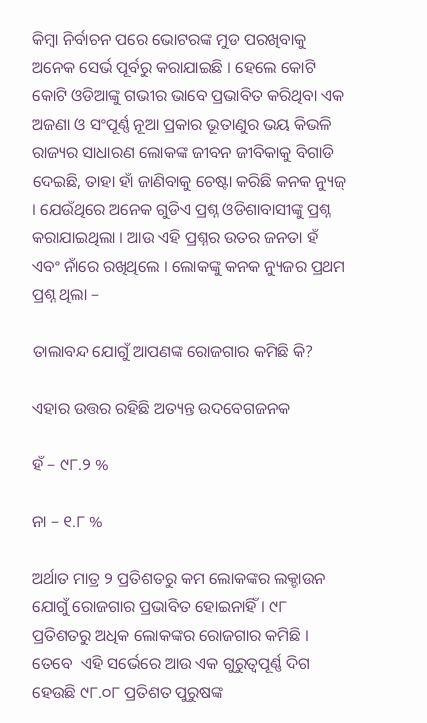କିମ୍ବା ନିର୍ବାଚନ ପରେ ଭୋଟରଙ୍କ ମୁଡ ପରଖିବାକୁ ଅନେକ ସେର୍ଭ ପୂର୍ବରୁ କରାଯାଇଛି । ହେଲେ କୋଟି କୋଟି ଓଡିଆଙ୍କୁ ଗଭୀର ଭାବେ ପ୍ରଭାବିତ କରିଥିବା ଏକ ଅଜଣା ଓ ସଂପୂର୍ଣ୍ଣ ନୂଆ ପ୍ରକାର ଭୂତାଣୁର ଭୟ କିଭଳି ରାଜ୍ୟର ସାଧାରଣ ଲୋକଙ୍କ ଜୀବନ ଜୀବିକାକୁ ବିଗାଡି ଦେଇଛି, ତାହା ହାଁ ଜାଣିବାକୁ ଚେଷ୍ଟା କରିଛି କନକ ନ୍ୟୁଜ୍ । ଯେଉଁଥିରେ ଅନେକ ଗୁଡିଏ ପ୍ରଶ୍ନ ଓଡିଶାବାସୀଙ୍କୁ ପ୍ରଶ୍ନ କରାଯାଇଥିଲା । ଆଉ ଏହି ପ୍ରଶ୍ନର ଉତର ଜନତା ହଁ ଏବଂ ନାଁରେ ରଖିଥିଲେ । ଲୋକଙ୍କୁ କନକ ନ୍ୟୁଜର ପ୍ରଥମ ପ୍ରଶ୍ନ ଥିଲା –

ତାଲାବନ୍ଦ ଯୋଗୁଁ ଆପଣଙ୍କ ରୋଜଗାର କମିଛି କି?

ଏହାର ଉତ୍ତର ରହିଛି ଅତ୍ୟନ୍ତ ଉଦବେଗଜନକ

ହଁ – ୯୮.୨ %

ନା – ୧.୮ %

ଅର୍ଥାତ ମାତ୍ର ୨ ପ୍ରତିଶତରୁ କମ ଲୋକଙ୍କର ଲକ୍ଡାଉନ ଯୋଗୁଁ ରୋଜଗାର ପ୍ରଭାବିତ ହୋଇନାହିଁ । ୯୮ ପ୍ରତିଶତରୁ ଅଧିକ ଲୋକଙ୍କର ରୋଜଗାର କମିଛି ।  ତେବେ  ଏହି ସର୍ଭେରେ ଆଉ ଏକ ଗୁରୁତ୍ୱପୂର୍ଣ୍ଣ ଦିଗ ହେଉଛି ୯୮.୦୮ ପ୍ରତିଶତ ପୁରୁଷଙ୍କ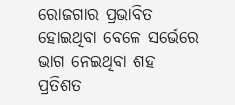ରୋଜଗାର ପ୍ରଭାବିତ ହୋଇଥିବା ବେଳେ ସର୍ଭେରେ ଭାଗ ନେଇଥିବା ଶହ ପ୍ରତିଶତ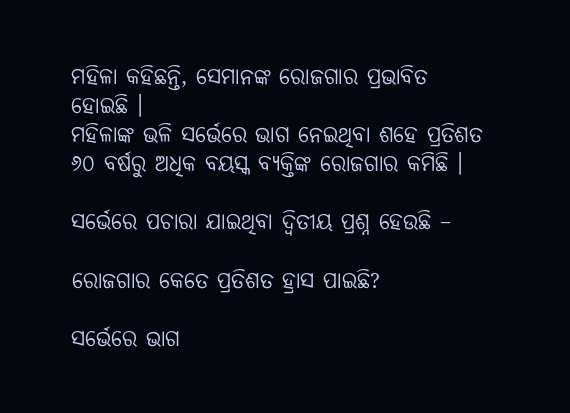ମହିଳା କହିଛନ୍ତି, ସେମାନଙ୍କ ରୋଜଗାର ପ୍ରଭାବିତ ହୋଇଛି ।
ମହିଳାଙ୍କ ଭଳି ସର୍ଭେରେ ଭାଗ ନେଇଥିବା ଶହେ ପ୍ରତିଶତ ୬୦ ବର୍ଷରୁ ଅଧିକ ବୟସ୍କ ବ୍ୟକ୍ତିଙ୍କ ରୋଜଗାର କମିଛି ।

ସର୍ଭେରେ ପଚାରା ଯାଇଥିବା ଦ୍ୱିତୀୟ ପ୍ରଶ୍ନ ହେଉଛି –

ରୋଜଗାର କେତେ ପ୍ରତିଶତ ହ୍ରାସ ପାଇଛି?

ସର୍ଭେରେ ଭାଗ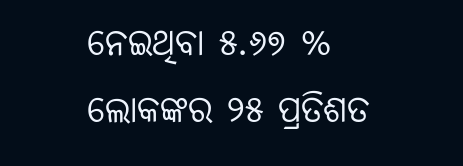ନେଇଥିବା ୫.୬୭ % ଲୋକଙ୍କର ୨୫ ପ୍ରତିଶତ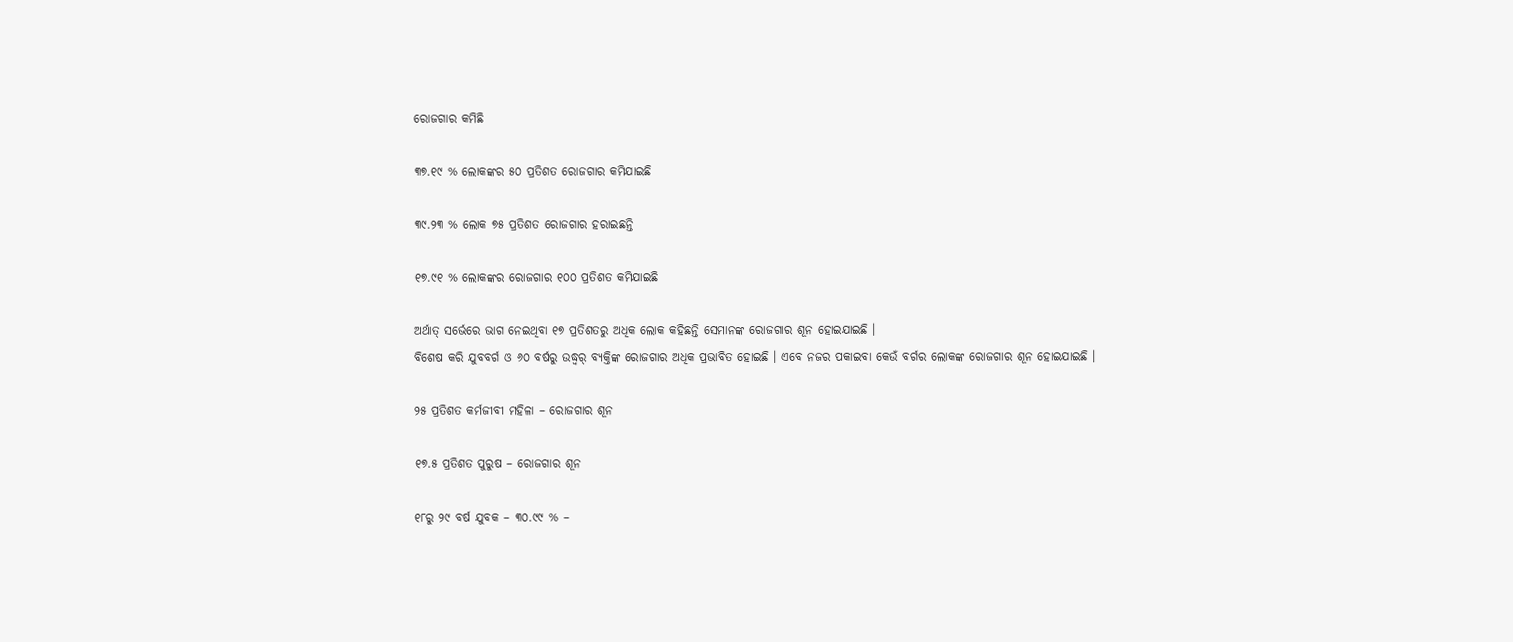ରୋଜଗାର କମିଛି

୩୭.୧୯ % ଲୋକଙ୍କର ୫୦ ପ୍ରତିଶତ ରୋଜଗାର କମିଯାଇଛି

୩୯.୨୩ % ଲୋକ ୭୫ ପ୍ରତିଶତ ରୋଜଗାର ହରାଇଛନ୍ତି

୧୭.୯୧ % ଲୋକଙ୍କର ରୋଜଗାର ୧୦୦ ପ୍ରତିଶତ କମିଯାଇଛି

ଅର୍ଥାତ୍ ସର୍ଭେରେ ଭାଗ ନେଇଥିବା ୧୭ ପ୍ରତିଶତରୁ ଅଧିକ ଲୋକ କହିଛନ୍ତି ସେମାନଙ୍କ ରୋଜଗାର ଶୂନ ହୋଇଯାଇଛି ।
ବିଶେଷ କରି ଯୁବବର୍ଗ ଓ ୬୦ ବର୍ଷରୁ ଉଦ୍ଧ୍ୱର୍ ବ୍ୟକ୍ତିଙ୍କ ରୋଜଗାର ଅଧିକ ପ୍ରଭାବିତ ହୋଇଛି । ଏବେ ନଜର ପକାଇବା କେଉଁ ବର୍ଗର ଲୋକଙ୍କ ରୋଜଗାର ଶୂନ ହୋଇଯାଇଛି ।

୨୫ ପ୍ରତିଶତ କର୍ମଜୀବୀ ମହିଳା – ରୋଜଗାର ଶୂନ

୧୭.୫ ପ୍ରତିଶତ ପୁରୁଷ – ରୋଜଗାର ଶୂନ

୧୮ରୁ ୨୯ ବର୍ଷ ଯୁବକ – ୩୦.୯୯ % –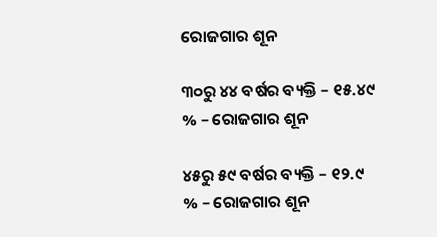ରୋଜଗାର ଶୂନ

୩୦ରୁ ୪୪ ବର୍ଷର ବ୍ୟକ୍ତି – ୧୫.୪୯ % – ରୋଜଗାର ଶୂନ

୪୫ରୁ ୫୯ ବର୍ଷର ବ୍ୟକ୍ତି – ୧୨.୯ % – ରୋଜଗାର ଶୂନ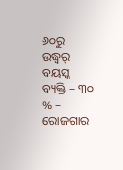୬୦ରୁ ଉଦ୍ଧ୍ୱର୍ ବୟସ୍କ ବ୍ୟକ୍ତି – ୩୦ % – ରୋଜଗାର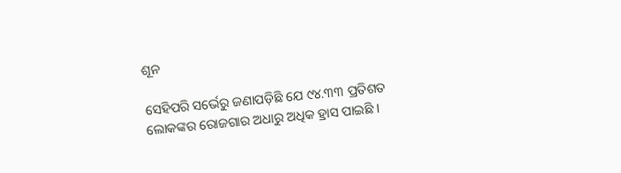ଶୂନ

ସେହିପରି ସର୍ଭେରୁ ଜଣାପଡ଼ିଛି ଯେ ୯୪.୩୩ ପ୍ରତିଶତ ଲୋକଙ୍କର ରୋଜଗାର ଅଧାରୁ ଅଧିକ ହ୍ରାସ ପାଇଛି ।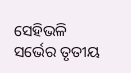ସେହିଭଳି ସର୍ଭେର ତୃତୀୟ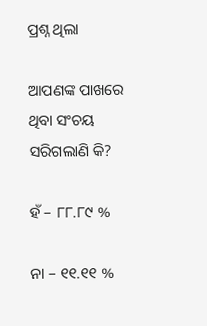ପ୍ରଶ୍ନ ଥିଲା

ଆପଣଙ୍କ ପାଖରେ ଥିବା ସଂଚୟ ସରିଗଲାଣି କି?

ହଁ – ୮୮.୮୯ %

ନା – ୧୧.୧୧ %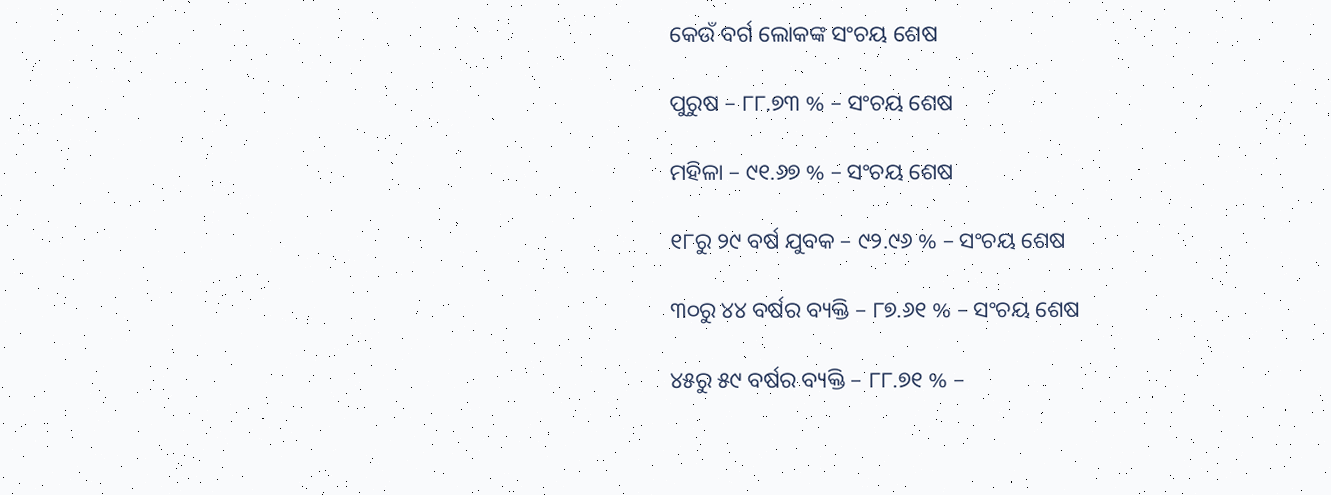କେଉଁ ବର୍ଗ ଲୋକଙ୍କ ସଂଚୟ ଶେଷ

ପୁରୁଷ – ୮୮.୭୩ % – ସଂଚୟ ଶେଷ

ମହିଳା – ୯୧.୬୭ % – ସଂଚୟ ଶେଷ

୧୮ରୁ ୨୯ ବର୍ଷ ଯୁବକ – ୯୨.୯୬ % – ସଂଚୟ ଶେଷ

୩୦ରୁ ୪୪ ବର୍ଷର ବ୍ୟକ୍ତି – ୮୭.୬୧ % – ସଂଚୟ ଶେଷ

୪୫ରୁ ୫୯ ବର୍ଷର ବ୍ୟକ୍ତି – ୮୮.୭୧ % –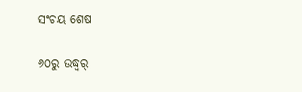ସଂଚୟ ଶେଷ

୬୦ରୁ ଉଦ୍ଧ୍ୱର୍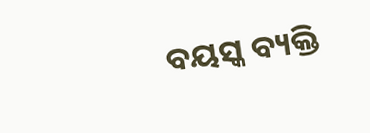ବୟସ୍କ ବ୍ୟକ୍ତି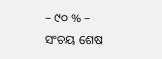– ୯୦ % – ସଂଚୟ ଶେଷ